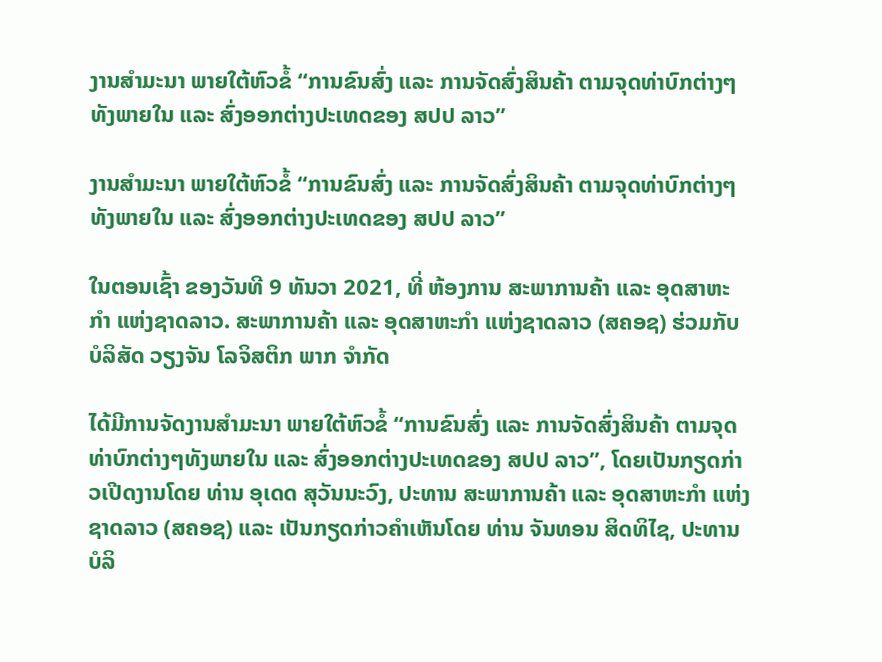ງານສໍາມະນາ ພາຍໃຕ້ຫົວຂໍ້ “ການຂົນສົ່ງ ແລະ ການຈັດສົ່ງສິນຄ້າ ຕາມຈຸດທ່າບົກຕ່າງໆທັງພາຍໃນ ແລະ ສົ່ງອອກຕ່າງປະເທດຂອງ ສປປ ລາວ”

ງານສໍາມະນາ ພາຍໃຕ້ຫົວຂໍ້ “ການຂົນສົ່ງ ແລະ ການຈັດສົ່ງສິນຄ້າ ຕາມຈຸດທ່າບົກຕ່າງໆທັງພາຍໃນ ແລະ ສົ່ງອອກຕ່າງປະເທດຂອງ ສປປ ລາວ”

ໃນຕອນເຊົ້າ ຂອງວັນທີ 9 ທັນວາ 2021, ທີ່ ຫ້ອງການ ສະພາການຄ້າ ແລະ ອຸດສາຫະກໍາ ແຫ່ງຊາດລາວ. ສະພາການຄ້າ ແລະ ອຸດສາຫະກໍາ ແຫ່ງຊາດລາວ (ສຄອຊ) ຮ່ວມກັບ ບໍລິສັດ ວຽງຈັນ ໂລຈິສຕິກ ພາກ ຈໍາກັດ

ໄດ້ມີການຈັດງານສໍາມະນາ ພາຍໃຕ້ຫົວຂໍ້ “ການຂົນສົ່ງ ແລະ ການຈັດສົ່ງສິນຄ້າ ຕາມຈຸດທ່າບົກຕ່າງໆທັງພາຍໃນ ແລະ ສົ່ງອອກຕ່າງປະເທດຂອງ ສປປ ລາວ”, ໂດຍເປັນກຽດກ່າວເປີດງານໂດຍ ທ່ານ ອຸເດດ ສຸວັນນະວົງ, ປະທານ ສະພາການຄ້າ ແລະ ອຸດສາຫະກໍາ ແຫ່ງຊາດລາວ (ສຄອຊ) ແລະ ເປັນກຽດກ່າວຄໍາເຫັນໂດຍ ທ່ານ ຈັນທອນ ສິດທິໄຊ, ປະທານ ບໍລິ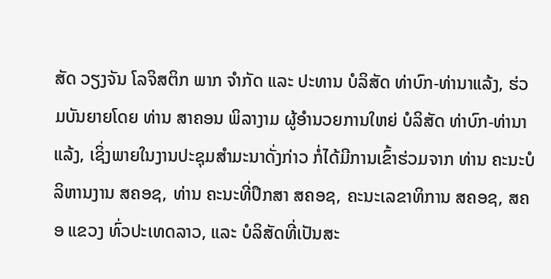ສັດ ວຽງຈັນ ໂລຈິສຕິກ ພາກ ຈໍາກັດ ແລະ ປະທານ ບໍລິສັດ ທ່າບົກ-ທ່ານາແລ້ງ, ຮ່ວມບັນຍາຍໂດຍ ທ່ານ ສາຄອນ ພິລາງາມ ຜູ້ອໍານວຍການໃຫຍ່ ບໍລິສັດ ທ່າບົກ-ທ່ານາແລ້ງ, ເຊິ່ງພາຍໃນງານປະຊຸມສໍາມະນາດັ່ງກ່າວ ກໍ່ໄດ້ມີການເຂົ້າຮ່ວມຈາກ ທ່ານ ຄະນະບໍລິຫານງານ ສຄອຊ, ທ່ານ ຄະນະທີ່ປຶກສາ ສຄອຊ, ຄະນະເລຂາທິການ ສຄອຊ, ສຄອ ແຂວງ ທົ່ວປະເທດລາວ, ແລະ ບໍລິສັດທີ່ເປັນສະ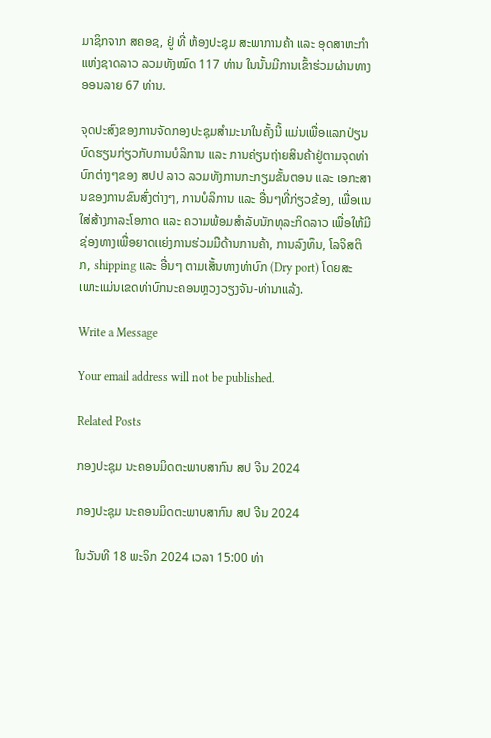ມາຊິກຈາກ ສຄອຊ, ຢູ່ ທີ່ ຫ້ອງປະຊຸມ ສະພາການຄ້າ ແລະ ອຸດສາຫະກໍາ ແຫ່ງຊາດລາວ ລວມທັງໝົດ 117 ທ່ານ ໃນນັ້ນມີການເຂົ້າຮ່ວມຜ່ານທາງອອນລາຍ 67 ທ່ານ.

ຈຸດປະສົງຂອງການຈັດກອງປະຊຸມສໍາມະນາໃນຄັ້ງນີ້ ແມ່ນເພື່ອແລກປ່ຽນບົດຮຽນກ່ຽວກັບການບໍລິການ ແລະ ການຄ່ຽນຖ່າຍສິນຄ້າຢູ່ຕາມຈຸດທ່າບົກຕ່າງໆຂອງ ສປປ ລາວ ລວມທັງການກະກຽມຂັ້ນຕອນ ແລະ ເອກະສານຂອງການຂົນສົ່ງຕ່າງໆ, ການບໍລິການ ແລະ ອື່ນໆທີ່ກ່ຽວຂ້ອງ, ເພື່ອເເນໃສ່ສ້າງກາລະໂອກາດ ແລະ ຄວາມພ້ອມສໍາລັບນັກທຸລະກິດລາວ ເພື່ອໃຫ້ມີຊ່ອງທາງເພື່ອຍາດເເຍ່ງການຮ່ວມມືດ້ານການຄ້າ, ການລົງທຶນ, ໂລຈິສຕິກ, shipping ແລະ ອື່ນໆ ຕາມເສັ້ນທາງທ່າບົກ (Dry port) ໂດຍສະເພາະແມ່ນເຂດທ່າບົກນະຄອນຫຼວງວຽງຈັນ-ທ່ານາແລ້ງ.

Write a Message

Your email address will not be published.

Related Posts

ກອງປະຊຸມ ນະຄອນມິດຕະພາບສາກົນ ສປ ຈີນ 2024

ກອງປະຊຸມ ນະຄອນມິດຕະພາບສາກົນ ສປ ຈີນ 2024

ໃນວັນທີ 18 ພະຈິກ 2024 ເວລາ 15:00 ທ່າ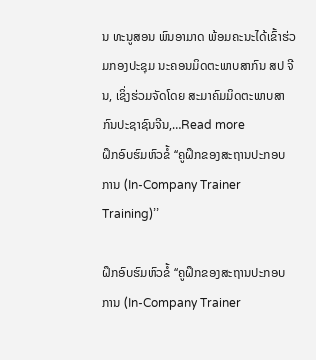ນ ທະນູສອນ ພົນອາມາດ ພ້ອມຄະນະໄດ້ເຂົ້າຮ່ວມກອງປະຊຸມ ນະຄອນມິດຕະພາບສາກົນ ສປ ຈີນ, ເຊິ່ງຮ່ວມຈັດໂດຍ ສະມາຄົມມິດຕະພາບສາກົນປະຊາຊົນຈີນ,…Read more
ຝຶກອົບຮົມຫົວຂໍ້ ‘‘ຄູຝຶກຂອງສະຖານປະກອບການ (In-Company Trainer Training)’’

ຝຶກອົບຮົມຫົວຂໍ້ ‘‘ຄູຝຶກຂອງສະຖານປະກອບການ (In-Company Trainer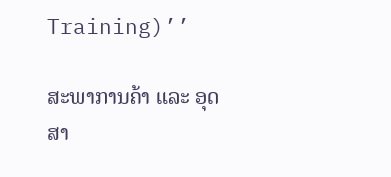Training)’’

ສະພາການຄ້າ ແລະ ອຸດສາ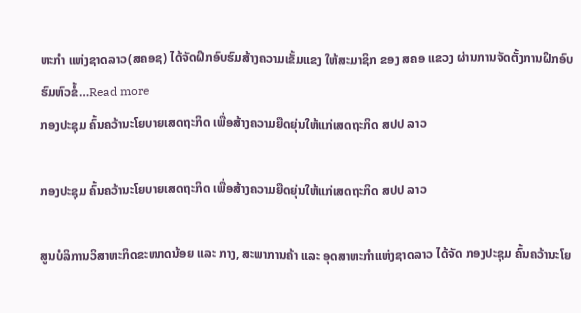ຫະກຳ ແຫ່ງຊາດລາວ(ສຄອຊ) ໄດ້ຈັດຝຶກອົບຮົມສ້າງຄວາມເຂັ້ມແຂງ ໃຫ້ສະມາຊິກ ຂອງ ສຄອ ແຂວງ ຜ່ານການຈັດຕັ້ງການຝຶກອົບຮົມຫົວຂໍ້…Read more
ກອງປະຊຸມ ຄົ້ນຄວ້ານະໂຍບາຍເສດຖະກິດ ເພື່ອສ້າງຄວາມຍືດຍຸ່ນໃຫ້ແກ່ເສດຖະກິດ ສປປ ລາວ

ກອງປະຊຸມ ຄົ້ນຄວ້ານະໂຍບາຍເສດຖະກິດ ເພື່ອສ້າງຄວາມຍືດຍຸ່ນໃຫ້ແກ່ເສດຖະກິດ ສປປ ລາວ

ສູນບໍລິການວິສາຫະກິດຂະໜາດນ້ອຍ ແລະ ກາງ, ສະພາການຄ້າ ແລະ ອຸດສາຫະກຳແຫ່ງຊາດລາວ ໄດ້ຈັດ ກອງປະຊຸມ ຄົ້ນຄວ້ານະໂຍ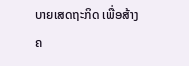ບາຍເສດຖະກິດ ເພື່ອສ້າງຄ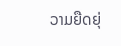ວາມຍືດຍຸ່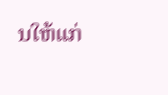ນໃຫ້ແກ່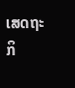ເສດຖະກິ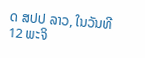ດ ສປປ ລາວ, ໃນວັນທີ 12 ພະຈິ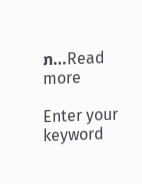ກ…Read more

Enter your keyword